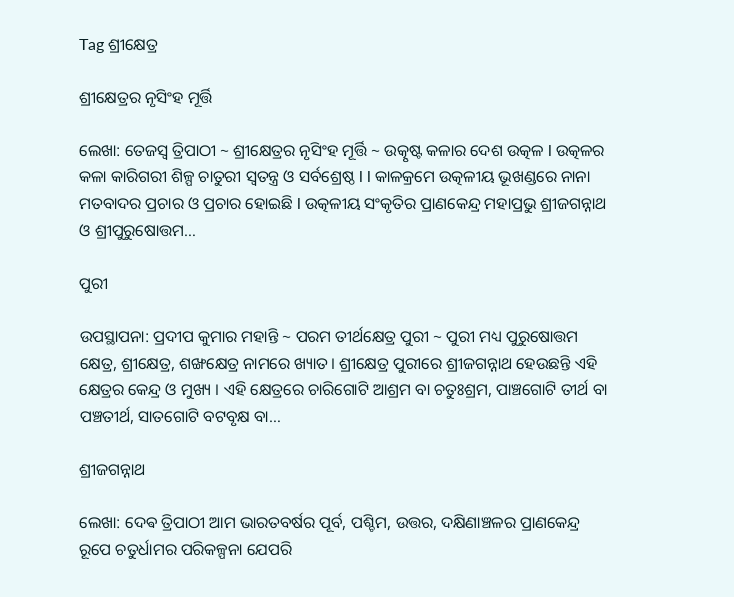Tag ଶ୍ରୀକ୍ଷେତ୍ର

ଶ୍ରୀକ୍ଷେତ୍ରର ନୃସିଂହ ମୂର୍ତ୍ତି

ଲେଖା: ତେଜସ୍ୱ ତ୍ରିପାଠୀ ~ ଶ୍ରୀକ୍ଷେତ୍ରର ନୃସିଂହ ମୂର୍ତ୍ତି ~ ଉତ୍କୃଷ୍ଟ କଳାର ଦେଶ ଉତ୍କଳ l ଉତ୍କଳର କଳା କାରିଗରୀ ଶିଳ୍ପ ଚାତୁରୀ ସ୍ୱତନ୍ତ୍ର ଓ ସର୍ବଶ୍ରେଷ୍ଠ l l କାଳକ୍ରମେ ଉତ୍କଳୀୟ ଭୂଖଣ୍ଡରେ ନାନା ମତବାଦର ପ୍ରଚାର ଓ ପ୍ରଚାର ହୋଇଛି l ଉତ୍କଳୀୟ ସଂକୃତିର ପ୍ରାଣକେନ୍ଦ୍ର ମହାପ୍ରଭୁ ଶ୍ରୀଜଗନ୍ନାଥ ଓ ଶ୍ରୀପୁରୁଷୋତ୍ତମ…

ପୁରୀ

ଉପସ୍ଥାପନା: ପ୍ରଦୀପ କୁମାର ମହାନ୍ତି ~ ପରମ ତୀର୍ଥକ୍ଷେତ୍ର ପୁରୀ ~ ପୁରୀ ମଧ୍ୟ ପୁରୁଷୋତ୍ତମ କ୍ଷେତ୍ର, ଶ୍ରୀକ୍ଷେତ୍ର, ଶଙ୍ଖକ୍ଷେତ୍ର ନାମରେ ଖ୍ୟାତ। ଶ୍ରୀକ୍ଷେତ୍ର ପୁରୀରେ ଶ୍ରୀଜଗନ୍ନାଥ ହେଉଛନ୍ତି ଏହି କ୍ଷେତ୍ରର କେନ୍ଦ୍ର ଓ ମୁଖ୍ୟ । ଏହି କ୍ଷେତ୍ରରେ ଚାରିଗୋଟି ଆଶ୍ରମ ବା ଚତୁଃଶ୍ରମ, ପାଞ୍ଚଗୋଟି ତୀର୍ଥ ବା ପଞ୍ଚତୀର୍ଥ, ସାତଗୋଟି ବଟବୃକ୍ଷ ବା…

ଶ୍ରୀଜଗନ୍ନାଥ

ଲେଖା: ଦେଵ ତ୍ରିପାଠୀ ଆମ ଭାରତବର୍ଷର ପୂର୍ବ, ପଶ୍ଚିମ, ଉତ୍ତର, ଦକ୍ଷିଣାଞ୍ଚଳର ପ୍ରାଣକେନ୍ଦ୍ର ରୂପେ ଚତୁର୍ଧାମର ପରିକଳ୍ପନା ଯେପରି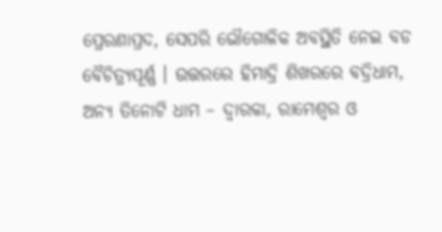ପ୍ରେରଣାପ୍ରଦ, ସେପରି ଭୌଗୋଳିକ ଅବସ୍ଥିତି ନେଇ ବଡ ବୈଚିତ୍ର୍ୟପୂର୍ଣ୍ଣ । ଉତ୍ତରରେ ହିମାଦ୍ରି ଶିଖରରେ ବଦ୍ରିଧାମ, ଅନ୍ୟ ତିନୋଟି ଧାମ – ଦ୍ଵାରକା, ରାମେଶ୍ୱର ଓ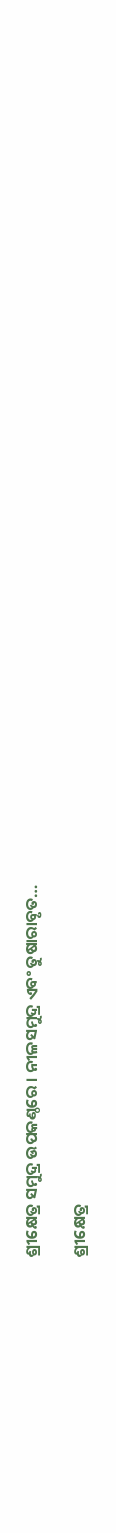ଶ୍ରୀକ୍ଷେତ୍ର ସମୁଦ୍ର ଉପକଣ୍ଠରେ । ନୀଳସମୁଦ୍ର ଏବଂ ତୁଷାରାବୃତ…

ଶ୍ରୀକ୍ଷେତ୍ର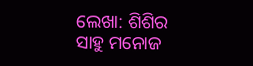ଲେଖା: ଶିଶିର ସାହୁ ମନୋଜ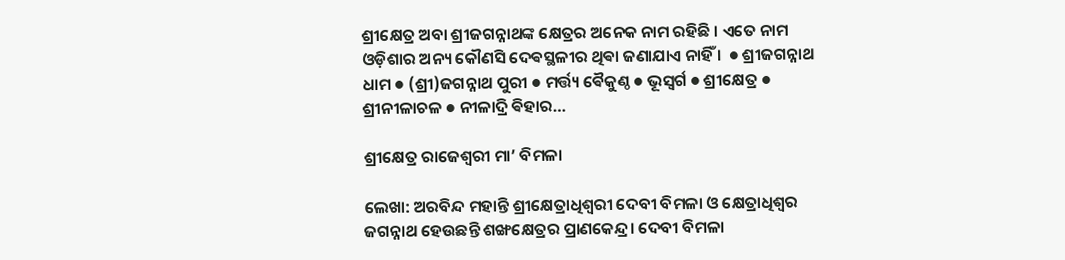ଶ୍ରୀକ୍ଷେତ୍ର ଅବା ଶ୍ରୀଜଗନ୍ନାଥଙ୍କ କ୍ଷେତ୍ରର ଅନେକ ନାମ ରହିଛି । ଏତେ ନାମ ଓଡ଼ିଶାର ଅନ୍ୟ କୌଣସି ଦେଵସ୍ଥଳୀର ଥିଵା ଜଣାଯାଏ ନାହିଁ ।  ● ଶ୍ରୀଜଗନ୍ନାଥ ଧାମ ● (ଶ୍ରୀ)ଜଗନ୍ନାଥ ପୁରୀ ● ମର୍ତ୍ତ୍ୟ ଵୈକୁଣ୍ଠ ● ଭୂସ୍ଵର୍ଗ ● ଶ୍ରୀକ୍ଷେତ୍ର ● ଶ୍ରୀନୀଳାଚଳ ● ନୀଳାଦ୍ରି ଵିହାର…

ଶ୍ରୀକ୍ଷେତ୍ର ରାଜେଶ୍ଵରୀ ମା’ ବିମଳା

ଲେଖା: ଅରବିନ୍ଦ ମହାନ୍ତି ଶ୍ରୀକ୍ଷେତ୍ରାଧିଶ୍ଵରୀ ଦେବୀ ବିମଳା ଓ କ୍ଷେତ୍ରାଧିଶ୍ବର ଜଗନ୍ନାଥ ହେଉଛନ୍ତି ଶଙ୍ଖକ୍ଷେତ୍ରର ପ୍ରାଣକେନ୍ଦ୍ର। ଦେବୀ ବିମଳା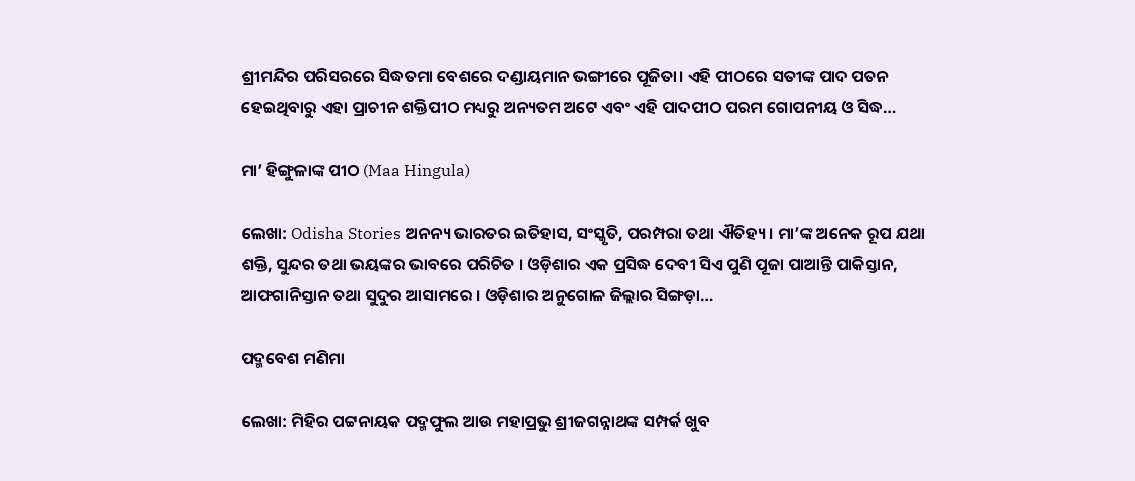ଶ୍ରୀମନ୍ଦିର ପରିସରରେ ସିଦ୍ଧତମା ବେଶରେ ଦଣ୍ଡାୟମାନ ଭଙ୍ଗୀରେ ପୂଜିତା। ଏହି ପୀଠରେ ସତୀଙ୍କ ପାଦ ପତନ ହେଇଥିବାରୁ ଏହା ପ୍ରାଚୀନ ଶକ୍ତିପୀଠ ମଧ୍ୟରୁ ଅନ୍ୟତମ ଅଟେ ଏବଂ ଏହି ପାଦପୀଠ ପରମ ଗୋପନୀୟ ଓ ସିଦ୍ଧ…

ମା’ ହିଙ୍ଗୁଳାଙ୍କ ପୀଠ (Maa Hingula)

ଲେଖା: Odisha Stories ଅନନ୍ୟ ଭାରତର ଇତିହାସ, ସଂସ୍କୃତି, ପରମ୍ପରା ତଥା ଐତିହ୍ୟ । ମା’ଙ୍କ ଅନେକ ରୂପ ଯଥା ଶକ୍ତି, ସୁନ୍ଦର ତଥା ଭୟଙ୍କର ଭାବରେ ପରିଚିତ । ଓଡ଼ିଶାର ଏକ ପ୍ରସିଦ୍ଧ ଦେବୀ ସିଏ ପୁଣି ପୂଜା ପାଆନ୍ତି ପାକିସ୍ତାନ, ଆଫଗାନିସ୍ତାନ ତଥା ସୁଦୁର ଆସାମରେ । ଓଡ଼ିଶାର ଅନୁଗୋଳ ଜିଲ୍ଲାର ସିଙ୍ଗଡ଼ା…

ପଦ୍ମବେଶ ମଣିମା

ଲେଖା: ମିହିର ପଟ୍ଟନାୟକ ପଦ୍ମଫୁଲ ଆଉ ମହାପ୍ରଭୁ ଶ୍ରୀଜଗନ୍ନାଥଙ୍କ ସମ୍ପର୍କ ଖୁବ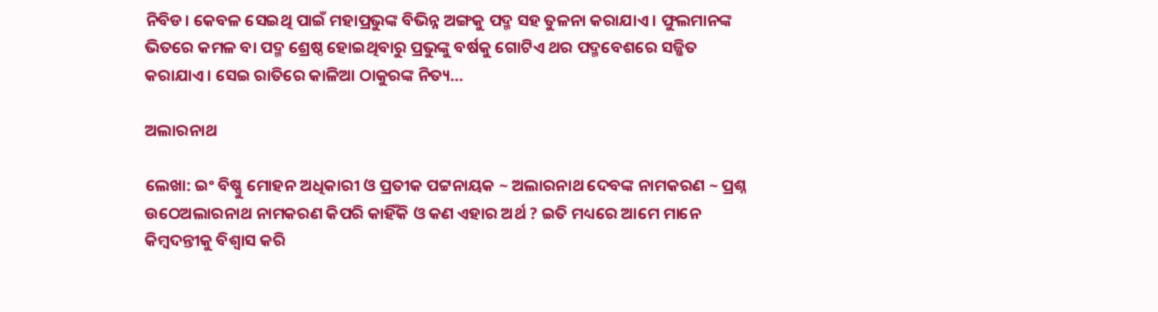ନିବିଡ। କେବଳ ସେଇଥି ପାଇଁ ମହାପ୍ରଭୁଙ୍କ ବିଭିନ୍ନ ଅଙ୍ଗକୁ ପଦ୍ମ ସହ ତୁଳନା କରାଯାଏ । ଫୁଲମାନଙ୍କ ଭିତରେ କମଳ ବା ପଦ୍ମ ଶ୍ରେଷ୍ଠ ହୋଇଥିବାରୁ ପ୍ରଭୁଙ୍କୁ ବର୍ଷକୁ ଗୋଟିଏ ଥର ପଦ୍ମବେଶରେ ସଜ୍ଜିତ କରାଯାଏ। ସେଇ ରାତିରେ କାଳିଆ ଠାକୁରଙ୍କ ନିତ୍ୟ…

ଅଲାରନାଥ

ଲେଖା: ଇଂ ବିଷ୍ଣୁ ମୋହନ ଅଧିକାରୀ ଓ ପ୍ରତୀକ ପଟ୍ଟନାୟକ ~ ଅଲାରନାଥ ଦେବଙ୍କ ନାମକରଣ ~ ପ୍ରଶ୍ନ ଉଠେଅଲାରନାଥ ନାମକରଣ କିପରି କାହିଁକି ଓ କଣ ଏହାର ଅର୍ଥ ? ଇତି ମଧ୍ୟରେ ଆମେ ମାନେ କିମ୍ବଦନ୍ତୀକୁ ବିଶ୍ୱାସ କରି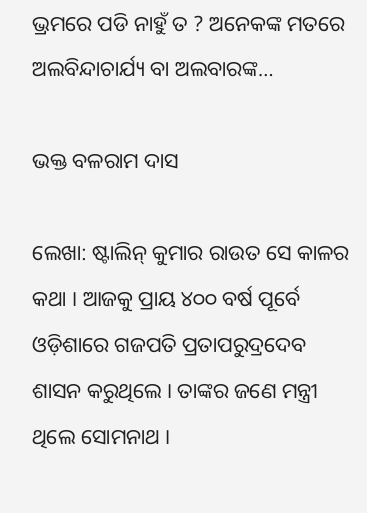ଭ୍ରମରେ ପଡି ନାହୁଁ ତ ? ଅନେକଙ୍କ ମତରେ ଅଲବିନ୍ଦାଚାର୍ଯ୍ୟ ବା ଅଲବାରଙ୍କ…

ଭକ୍ତ ବଳରାମ ଦାସ

ଲେଖା: ଷ୍ଟାଲିନ୍ କୁମାର ରାଉତ ସେ କାଳର କଥା । ଆଜକୁ ପ୍ରାୟ ୪୦୦ ବର୍ଷ ପୂର୍ବେ ଓଡ଼ିଶାରେ ଗଜପତି ପ୍ରତାପରୁଦ୍ରଦେବ ଶାସନ କରୁଥିଲେ । ତାଙ୍କର ଜଣେ ମନ୍ତ୍ରୀ ଥିଲେ ସୋମନାଥ ।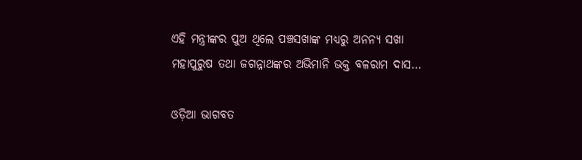ଏହି ମନ୍ତ୍ରୀଙ୍କର ପୁଅ ଥିଲେ ପଞ୍ଚସଖାଙ୍କ ମଧ୍ୟରୁ ଅନନ୍ୟ ସଖା ମହାପୁରୁଷ ତଥା ଜଗନ୍ନାଥଙ୍କର ଅଭିମାନି ଭକ୍ତ ବଳରାମ ଦାସ…

ଓଡ଼ିଆ ଭାଗବତ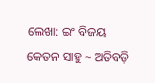ଲେଖା: ଇଂ ବିଜୟ କେତନ ସାହୁ ~ ଅତିବଡ଼ି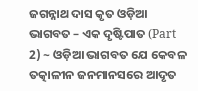ଜଗନ୍ନାଥ ଦାସ କୃତ ଓଡ଼ିଆ ଭାଗବତ – ଏକ ଦୃଷ୍ଟିପାତ (Part 2) ~ ଓଡ଼ିଆ ଭାଗବତ ଯେ କେବଳ ତତ୍କାଳୀନ ଜନମାନସରେ ଆଦୃତ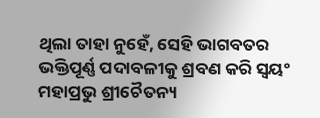ଥିଲା ତାହା ନୁହେଁ, ସେହି ଭାଗବତର ଭକ୍ତିପୂର୍ଣ୍ଣ ପଦାବଳୀକୁ ଶ୍ରବଣ କରି ସ୍ୱୟଂ ମହାପ୍ରଭୁ ଶ୍ରୀଚୈତନ୍ୟ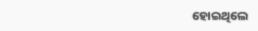ହୋଇଥିଲେ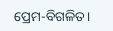ପ୍ରେମ-ବିଗଳିତ।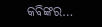କବିଙ୍କର…